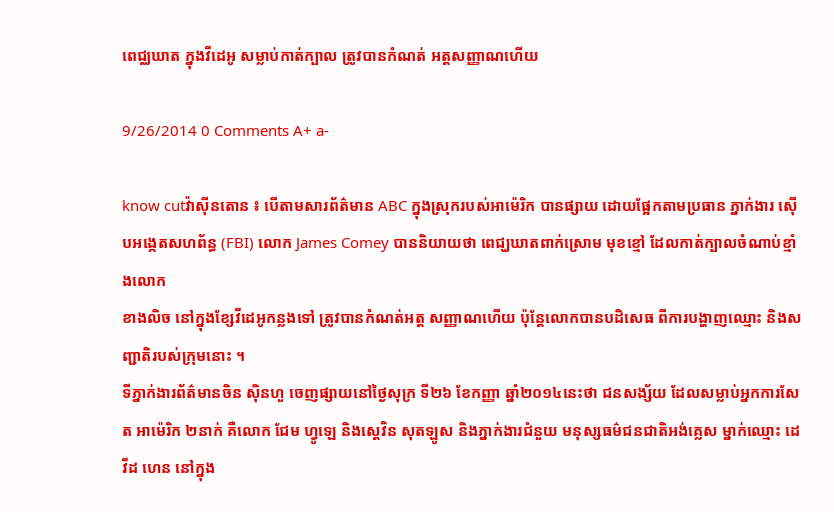ពេជ្ឈឃាត ក្នុងវីដេអូ សម្លាប់កាត់ក្បាល ត្រូវបានកំណត់ អត្តសញ្ញាណហើយ

9/26/2014 0 Comments A+ a-

know cutវ៉ាស៊ីនតោន ៖ បើតាមសារព័ត៌មាន ABC ក្នុងស្រុករបស់អាម៉េរិក បានផ្សាយ ដោយផ្អែកតាមប្រធាន ភ្នាក់ងារ ស៊ើបអង្កេតសហព័ន្ធ (FBI) លោក James Comey បាននិយាយថា ពេជ្ឃឃាតពាក់ស្រោម មុខខ្មៅ ដែលកាត់ក្បាលចំណាប់ខ្មាំងលោក
ខាងលិច នៅក្នុងខ្សែវីដេអូកន្លងទៅ ត្រូវបានកំណត់អត្ត សញ្ញាណហើយ ប៉ុន្តែលោកបានបដិសេធ ពីការបង្ហាញឈ្មោះ និងសញ្ជាតិរបស់ក្រុមនោះ ។
ទីភ្នាក់ងារព័ត៌មានចិន ស៊ិនហួ ចេញផ្សាយនៅថ្ងៃសុក្រ ទី២៦ ខែកញ្ញា ឆ្នាំ២០១៤នេះថា ជនសង្ស័យ ដែលសម្លាប់អ្នកការសែត អាម៉េរិក ២នាក់ គឺលោក ជែម ហ្វូឡេ និងស្តេវិន សុតឡូស និងភ្នាក់ងារជំនួយ មនុស្សធម៌ជនជាតិអង់គ្លេស ម្នាក់ឈ្មោះ ដេវីដ ហេន នៅក្នុង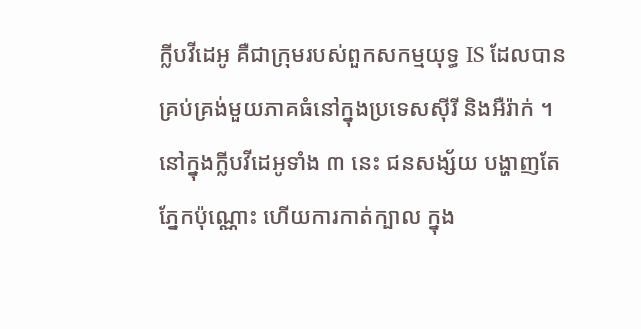ក្លីបវីដេអូ គឺជាក្រុមរបស់ពួកសកម្មយុទ្ធ IS ដែលបានគ្រប់គ្រង់មួយភាគធំនៅក្នុងប្រទេសស៊ីរី និងអឺរ៉ាក់ ។
នៅក្នុងក្លីបវីដេអូទាំង ៣ នេះ ជនសង្ស័យ បង្ហាញតែភ្នែកប៉ុណ្ណោះ ហើយការកាត់ក្បាល ក្នុង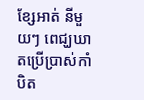ខ្សែអាត់ នីមួយៗ ពេជ្ឃឃាតប្រើប្រាស់កាំបិត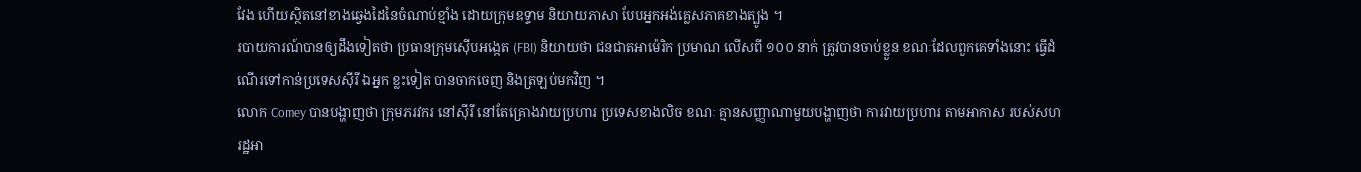វែង ហើយស្ថិតនៅខាងឆ្វេងដៃនៃចំណាប់ខ្មាំង ដោយក្រុមឧទ្ទាម និយាយភាសា បែបអ្នកអង់គ្លេសភាគខាងត្បូង ។
របាយការណ៍បានឲ្យដឹងទៀតថា ប្រធានក្រុមស៊ើបអង្កេត (FBI) និយាយថា ជនជាតអាម៉េរិក ប្រមាណ លើសពី ១០០ នាក់ ត្រូវបានចាប់ខ្លួន ខណៈដែលពួកគេទាំងនោះ ធ្វើដំណើរទៅកាន់ប្រទេសស៊ីរី ឯអ្នក ខ្លះទៀត បានចាកចេញ និងត្រឡប់មកវិញ ។
លោក Comey បានបង្ហាញថា ក្រុមភរវករ នៅស៊ីរី នៅតែគ្រោងវាយប្រហារ ប្រទេសខាងលិច ខណៈ គ្មានសញ្ញាណាមួយបង្ហាញថា ការវាយប្រហារ តាមអាកាស របស់សហរដ្ឋអា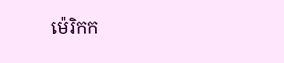ម៉េរិកក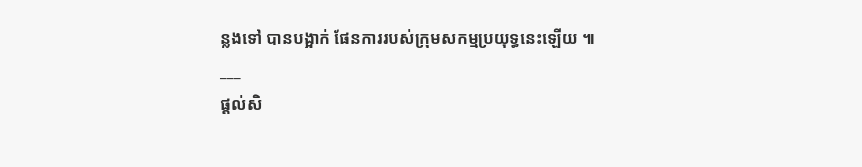ន្លងទៅ បានបង្អាក់ ផែនការរបស់ក្រុមសកម្មប្រយុទ្ធនេះឡើយ ៕
___
ផ្តល់សិ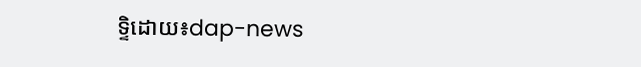ទ្ទិដោយ៖dap-news